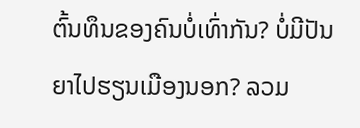ຕົ້ນທຶນຂອງຄົນບໍ່ເທົ່າກັນ? ບໍ່ມີປັນຍາໄປຮຽນເມືອງນອກ? ລວມ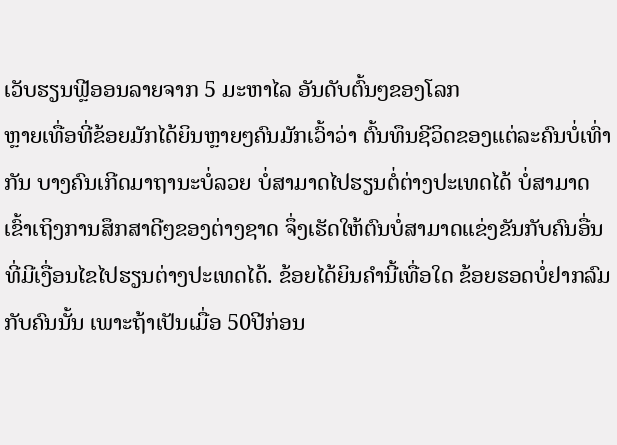ເວັບຮຽນຟຼີອອນລາຍຈາກ 5 ມະຫາໄລ ອັນດັບຕົ້ນໆຂອງໂລກ
ຫຼາຍເທື່ອທີ່ຂ້ອຍມັກໄດ້ຍິນຫຼາຍໆຄົນມັກເວົ້າວ່າ ຕົ້ນທຶນຊີວິດຂອງແຕ່ລະຄົນບໍ່ເທົ່າກັນ ບາງຄົນເກີດມາຖານະບໍ່ລວຍ ບໍ່ສາມາດໄປຮຽນຕໍ່ຕ່າງປະເທດໄດ້ ບໍ່ສາມາດເຂົ້າເຖິງການສຶກສາດີໆຂອງຕ່າງຊາດ ຈຶ່ງເຮັດໃຫ້ຕົນບໍ່ສາມາດແຂ່ງຂັນກັບຄົນອື່ນທີ່ມີເງື່ອນໄຂໄປຮຽນຕ່າງປະເທດໄດ້. ຂ້ອຍໄດ້ຍິນຄຳນີ້ເທື່ອໃດ ຂ້ອຍຮອດບໍ່ຢາກລົມກັບຄົນນັ້ນ ເພາະຖ້າເປັນເມື່ອ 50ປີກ່ອນ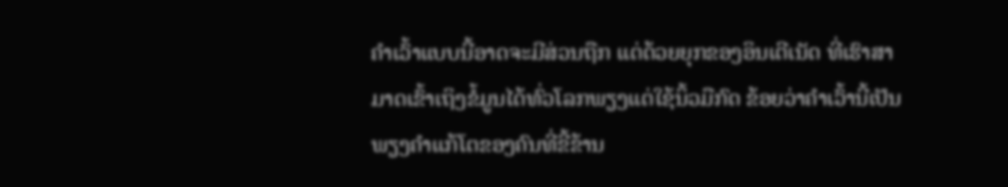ຄຳເວົ້າແບບນີ້ອາດຈະມີສ່ວນຖືກ ແຕ່ດ້ວຍຍຸກຂອງອິນເຕີເນັດ ທີ່ເຮົາສາມາດເຂົ້າເຖິງຂໍ້ມູນໄດ້ທົ່ວໂລກພຽງແຕ່ໃຊ້ນິ້ວມືກົດ ຂ້ອຍວ່າຄຳເວົ້ານີ້ເປັນພຽງຄຳແກ້ໂຕຂອງຄົນທີ່ຂີ້ຂ້ານ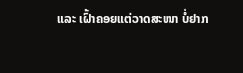ແລະ ເຝົ້າຄອຍແຕ່ວາດສະໜາ ບໍ່ຢາກ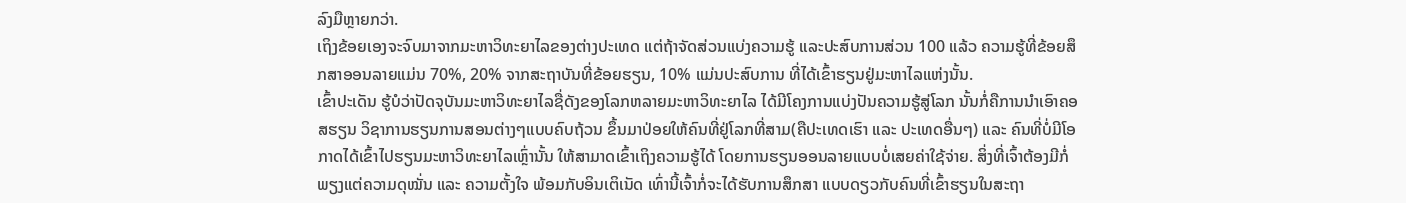ລົງມືຫຼາຍກວ່າ.
ເຖິງຂ້ອຍເອງຈະຈົບມາຈາກມະຫາວິທະຍາໄລຂອງຕ່າງປະເທດ ແຕ່ຖ້າຈັດສ່ວນແບ່ງຄວາມຮູ້ ແລະປະສົບການສ່ວນ 100 ແລ້ວ ຄວາມຮູ້ທີ່ຂ້ອຍສຶກສາອອນລາຍແມ່ນ 70%, 20% ຈາກສະຖາບັນທີ່ຂ້ອຍຮຽນ, 10% ແມ່ນປະສົບການ ທີ່ໄດ້ເຂົ້າຮຽນຢູ່ມະຫາໄລແຫ່ງນັ້ນ.
ເຂົ້າປະເດັນ ຮູ້ບໍວ່າປັດຈຸບັນມະຫາວິທະຍາໄລຊື່ດັງຂອງໂລກຫລາຍມະຫາວິທະຍາໄລ ໄດ້ມີໂຄງການແບ່ງປັນຄວາມຮູ້ສູ່ໂລກ ນັ້ນກໍ່ຄືການນຳເອົາຄອສຮຽນ ວິຊາການຮຽນການສອນຕ່າງໆແບບຄົບຖ້ວນ ຂຶ້ນມາປ່ອຍໃຫ້ຄົນທີ່ຢູ່ໂລກທີ່ສາມ(ຄືປະເທດເຮົາ ແລະ ປະເທດອື່ນໆ) ແລະ ຄົນທີ່ບໍ່ມີໂອກາດໄດ້ເຂົ້າໄປຮຽນມະຫາວິທະຍາໄລເຫຼົ່ານັ້ນ ໃຫ້ສາມາດເຂົ້າເຖິງຄວາມຮູ້ໄດ້ ໂດຍການຮຽນອອນລາຍແບບບໍ່ເສຍຄ່າໃຊ້ຈ່າຍ. ສິ່ງທີ່ເຈົ້າຕ້ອງມີກໍ່ພຽງແຕ່ຄວາມດຸໝັ່ນ ແລະ ຄວາມຕັ້ງໃຈ ພ້ອມກັບອິນເຕິເນັດ ເທົ່ານີ້ເຈົ້າກໍ່ຈະໄດ້ຮັບການສຶກສາ ແບບດຽວກັບຄົນທີ່ເຂົ້າຮຽນໃນສະຖາ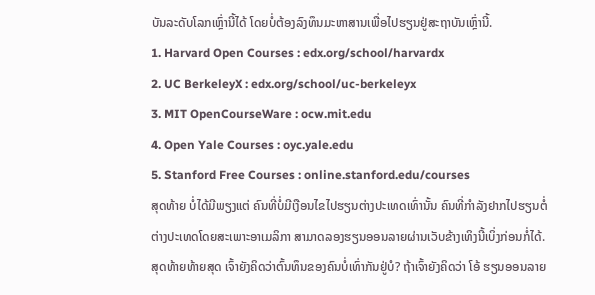ບັນລະດັບໂລກເຫຼົ່ານີ້ໄດ້ ໂດຍບໍ່ຕ້ອງລົງທຶນມະຫາສານເພື່ອໄປຮຽນຢູ່ສະຖາບັນເຫຼົ່ານີ້.
1. Harvard Open Courses : edx.org/school/harvardx
2. UC BerkeleyX : edx.org/school/uc-berkeleyx
3. MIT OpenCourseWare : ocw.mit.edu
4. Open Yale Courses : oyc.yale.edu
5. Stanford Free Courses : online.stanford.edu/courses
ສຸດທ້າຍ ບໍ່ໄດ້ມີພຽງແຕ່ ຄົນທີ່ບໍ່ມີເງືອນໄຂໄປຮຽນຕ່າງປະເທດເທົ່ານັ້ນ ຄົນທີ່ກຳລັງຢາກໄປຮຽນຕໍ່ຕ່າງປະເທດໂດຍສະເພາະອາເມລິກາ ສາມາດລອງຮຽນອອນລາຍຜ່ານເວັບຂ້າງເທິງນີ້ເບິ່ງກ່ອນກໍ່ໄດ້.
ສຸດທ້າຍທ້າຍສຸດ ເຈົ້າຍັງຄິດວ່າຕົ້ນທຶນຂອງຄົນບໍ່ເທົ່າກັນຢູ່ບໍ? ຖ້າເຈົ້າຍັງຄິດວ່າ ໂອ້ ຮຽນອອນລາຍ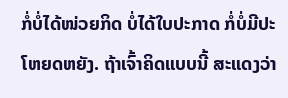ກໍ່ບໍ່ໄດ້ໜ່ວຍກິດ ບໍ່ໄດ້ໃບປະກາດ ກໍ່ບໍ່ມີປະໂຫຍດຫຍັງ. ຖ້າເຈົ້າຄິດແບບນີ້ ສະແດງວ່າ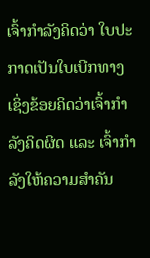ເຈົ້າກຳລັງຄິດວ່າ ໃບປະກາດເປັນໃບເບີກທາງ ເຊິ່ງຂ້ອຍຄິດວ່າເຈົ້າກຳລັງຄິດຜິດ ແລະ ເຈົ້າກຳລັງໃຫ້ຄວາມສຳຄັນ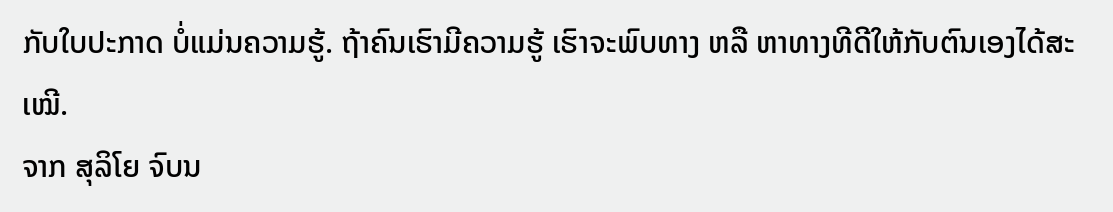ກັບໃບປະກາດ ບໍ່ແມ່ນຄວາມຮູ້. ຖ້າຄົນເຮົາມີຄວາມຮູ້ ເຮົາຈະພົບທາງ ຫລື ຫາທາງທີດີໃຫ້ກັບຕົນເອງໄດ້ສະເໝີ.
ຈາກ ສຸລິໂຍ ຈົບນ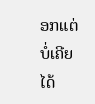ອກແຕ່ບໍ່ເຄີຍໄດ້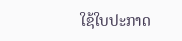ໃຊ້ໃບປະກາດ